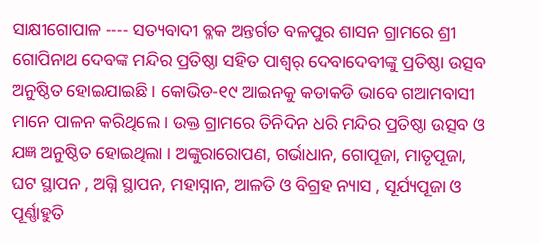ସାକ୍ଷୀଗୋପାଳ ---- ସତ୍ୟବାଦୀ ବ୍ଳକ ଅନ୍ତର୍ଗତ ବଳପୁର ଶାସନ ଗ୍ରାମରେ ଶ୍ରୀ ଗୋପିନାଥ ଦେବଙ୍କ ମନ୍ଦିର ପ୍ରତିଷ୍ଠା ସହିତ ପାଶ୍ୱର୍ ଦେବାଦେବୀଙ୍କୁ ପ୍ରତିଷ୍ଠା ଉତ୍ସବ ଅନୁଷ୍ଠିତ ହୋଇଯାଇଛି । କୋଭିଡ-୧୯ ଆଇନକୁ କଡାକଡି ଭାବେ ଗଆମବାସୀ ମାନେ ପାଳନ କରିଥିଲେ । ଉକ୍ତ ଗ୍ରାମରେ ତିନିଦିନ ଧରି ମନ୍ଦିର ପ୍ରତିଷ୍ଠା ଉତ୍ସବ ଓ ଯଜ୍ଞ ଅନୁଷ୍ଠିତ ହୋଇଥିଲା । ଅଙ୍କୁରାରୋପଣ, ଗର୍ଭାଧାନ, ଗୋପୂଜା, ମାତୃପୂଜା, ଘଟ ସ୍ଥାପନ , ଅଗ୍ନି ସ୍ଥାପନ, ମହାସ୍ନାନ, ଆଳତି ଓ ବିଗ୍ରହ ନ୍ୟାସ , ସୂର୍ଯ୍ୟପୂଜା ଓ ପୂର୍ଣ୍ଣାହୁତି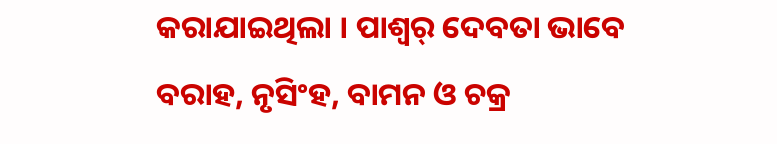କରାଯାଇଥିଲା । ପାଶ୍ୱର୍ ଦେବତା ଭାବେ ବରାହ, ନୃସିଂହ, ବାମନ ଓ ଚକ୍ର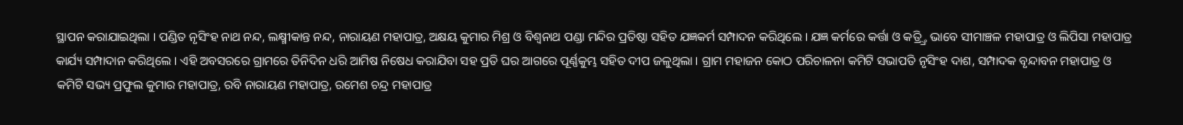ସ୍ଥାପନ କରାଯାଇଥିଲା । ପଣ୍ଡିତ ନୃସିଂହ ନାଥ ନନ୍ଦ, ଲକ୍ଷ୍ମୀକାନ୍ତ ନନ୍ଦ, ନାରାୟଣ ମହାପାତ୍ର, ଅକ୍ଷୟ କୁମାର ମିଶ୍ର ଓ ବିଶ୍ୱନାଥ ପଣ୍ଡା ମନ୍ଦିର ପ୍ରତିଷ୍ଠା ସହିତ ଯଜ୍ଞକର୍ମ ସମ୍ପାଦନ କରିଥିଲେ । ଯଜ୍ଞ କର୍ମରେ କର୍ତ୍ତା ଓ କତ୍ର୍ତ୍ରି ଭାବେ ସୀମାଞ୍ଚଳ ମହାପାତ୍ର ଓ ଲିପିସା ମହାପାତ୍ର କାର୍ଯ୍ୟ ସମ୍ପାଦାନ କରିଥିଲେ । ଏହି ଅବସରରେ ଗ୍ରାମରେ ତିନିଦିନ ଧରି ଆମିଷ ନିଷେଧ କରାଯିବା ସହ ପ୍ରତି ଘର ଆଗରେ ପୂର୍ଣ୍ଣକୁମ୍ଭ ସହିତ ଦୀପ ଜଳୁଥିଲା । ଗ୍ରାମ ମହାଜନ କୋଠ ପରିଚାଳନା କମିଟି ସଭାପତି ନୃସିଂହ ଦାଶ, ସମ୍ପାଦକ ବୃନ୍ଦାବନ ମହାପାତ୍ର ଓ କମିଟି ସଭ୍ୟ ପ୍ରଫୁଲ କୁମାର ମହାପାତ୍ର, ରବି ନାରାୟଣ ମହାପାତ୍ର, ରମେଶ ଚନ୍ଦ୍ର ମହାପାତ୍ର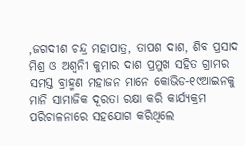,ଜଗଦୀଶ ଚନ୍ଦ୍ର ମହାପାତ୍ର, ତାପଶ ଦାଶ, ଶିବ ପ୍ରସାଦ ମିଶ୍ର ଓ ଅଶ୍ୱନିୀ କୁମାର ଦାଶ ପ୍ରମୁଖ ସହିତ ଗ୍ରାମର ସମସ୍ତ ବ୍ରାହ୍ମଣ ମହାଜନ ମାନେ କୋଭିଡ-୧୯ଆଇନକୁ ମାନି ସାମାଜିକ ଦୂରତା ରକ୍ଷା କରି କାର୍ଯ୍ୟକ୍ରମ ପରିଚାଳନାରେ ସହଯୋଗ କରିଥିଲେ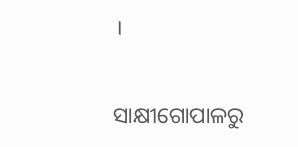।

ସାକ୍ଷୀଗୋପାଳରୁ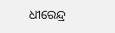ଧୀରେନ୍ଦ୍ର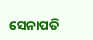ସେନାପତି